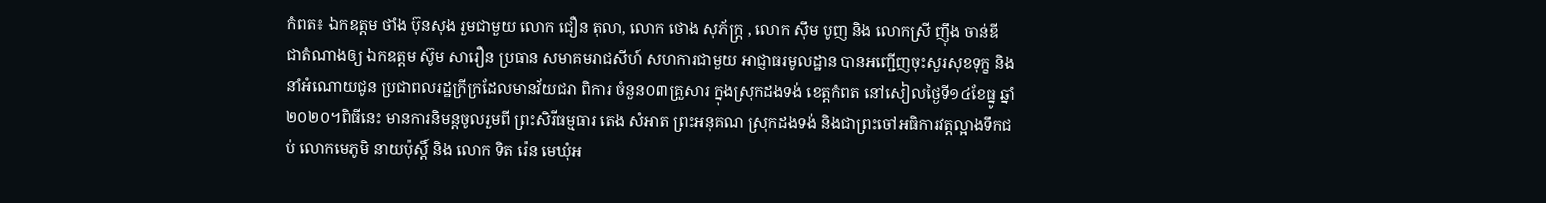កំពត៖ ឯកឧត្តម ថាំង ប៊ុនសុង រួមជាមួយ លោក ជឿន តុលា, លោក ថោង សុភ័ក្ត្រ , លោក ស៊ឹម បូញ និង លោកស្រី ញ៉ឹង ចាន់ឌី ជាតំណាងឲ្យ ឯកឧត្តម ស៊ូម សារឿន ប្រធាន សមាគមរាជសីហ៍ សហការជាមួយ អាជ្ញាធរមូលដ្ឋាន បានអញ្ជើញចុះសួរសុខទុក្ខ និង នាំអំណោយជូន ប្រជាពលរដ្ឋក្រីក្រដែលមានវ័យជរា ពិការ ចំនួន០៣គ្រួសារ ក្នុងស្រុកដងទង់ ខេត្តកំពត នៅសៀលថ្ងៃទី១៤ខែធ្នូ ឆ្នាំ២០២០។ពិធីនេះ មានការនិមន្តចូលរួមពី ព្រះសិរីធម្មធារ តេង សំអាត ព្រះអនុគណ ស្រុកដងទង់ និងជាព្រះចៅអធិការវត្តល្អាងទឹកជប់ លោកមេភូមិ នាយប៉ុស្តិ៍ និង លោក ទិត រ៉េន មេឃុំអ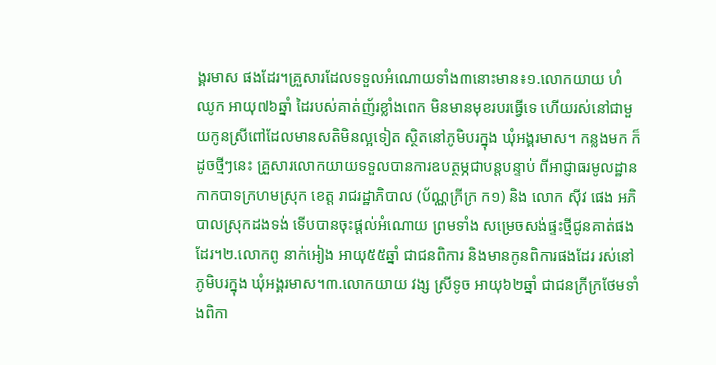ង្គរមាស ផងដែរ។គ្រួសារដែលទទួលអំណោយទាំង៣នោះមាន៖១.លោកយាយ ហំ ឈូក អាយុ៧៦ឆ្នាំ ដៃរបស់គាត់ញ័រខ្លាំងពេក មិនមានមុខរបរធ្វើទេ ហើយរស់នៅជាមួយកូនស្រីពៅដែលមានសតិមិនល្អទៀត ស្ថិតនៅភូមិបរក្នុង ឃុំអង្គរមាស។ កន្លងមក ក៏ដូចថ្មីៗនេះ គ្រួសារលោកយាយទទួលបានការឧបត្ថម្ភជាបន្តបន្ទាប់ ពីអាជ្ញាធរមូលដ្ឋាន កាកបាទក្រហមស្រុក ខេត្ត រាជរដ្ឋាភិបាល (ប័ណ្ណក្រីក្រ ក១) និង លោក ស៊ីវ ផេង អភិបាលស្រុកដងទង់ ទើបបានចុះផ្តល់អំណោយ ព្រមទាំង សម្រេចសង់ផ្ទះថ្មីជូនគាត់ផងដែរ។២.លោកពូ នាក់អៀង អាយុ៥៥ឆ្នាំ ជាជនពិការ និងមានកូនពិការផងដែរ រស់នៅភូមិបរក្នុង ឃុំអង្គរមាស។៣.លោកយាយ វង្ស ស្រីទូច អាយុ៦២ឆ្នាំ ជាជនក្រីក្រថែមទាំងពិកា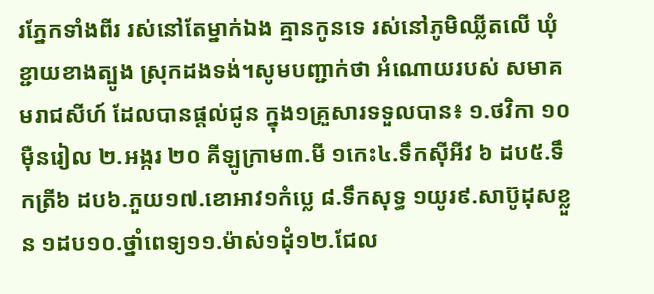រភ្នែកទាំងពីរ រស់នៅតែម្នាក់ឯង គ្មានកូនទេ រស់នៅភូមិឈ្លីតលើ ឃុំខ្ជាយខាងត្បូង ស្រុកដងទង់។សូមបញ្ជាក់ថា អំណោយរបស់ សមាគមរាជសីហ៍ ដែលបានផ្តល់ជូន ក្នុង១គ្រួសារទទួលបាន៖ ១.ថវិកា ១០ម៉ឺនរៀល ២.អង្ករ ២០ គីឡូក្រាម៣.មី ១កេះ៤.ទឹកស៊ីអីវ ៦ ដប៥.ទឹកត្រី៦ ដប៦.ភួយ១៧.ខោអាវ១កំប្លេ ៨.ទឹកសុទ្ធ ១យូរ៩.សាប៊ូដុសខ្លួន ១ដប១០.ថ្នាំពេទ្យ១១.ម៉ាស់១ដុំ១២.ជែល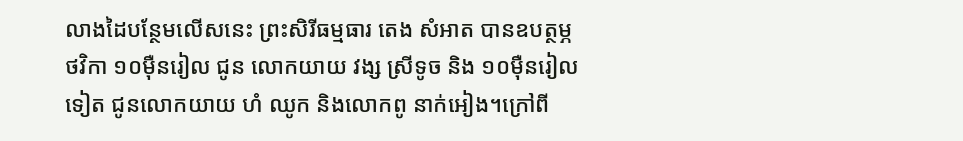លាងដៃបន្ថែមលើសនេះ ព្រះសិរីធម្មធារ តេង សំអាត បានឧបត្ថម្ភថវិកា ១០ម៉ឺនរៀល ជូន លោកយាយ វង្ស ស្រីទូច និង ១០ម៉ឺនរៀលទៀត ជូនលោកយាយ ហំ ឈូក និងលោកពូ នាក់អៀង។ក្រៅពី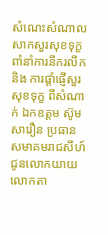សំណេះសំណាល សាកសួរសុខទុក្ខ ពាំនាំការនឹករលឹក និង ការផ្តាំផ្ញើសួរសុខទុក្ខ ពីសំណាក់ ឯកឧត្តម ស៊ូម សារឿន ប្រធាន សមាគមរាជសីហ៍ ជូនលោកយាយ លោកតា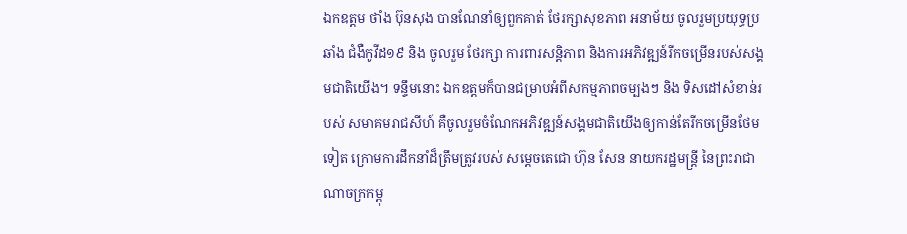ឯកឧត្តម ថាំង ប៊ុនសុង បានណែនាំឲ្យពួកគាត់ ថែរក្សាសុខភាព អនាម័យ ចូលរួមប្រយុទ្ធប្រឆាំង ជំងឺកូវីដ១៩ និង ចូលរួម ថែរក្សា ការពារសន្តិភាព និងការអភិវឌ្ឍន៍រីកចម្រើនរបស់សង្គមជាតិយើង។ ទន្ទឹមនោះ ឯកឧត្តមក៏បានជម្រាបអំពីសកម្មភាពចម្បងៗ និង ទិសដៅសំខាន់របស់ សមាគមរាជសីហ៍ គឺចូលរួមចំណែកអភិវឌ្ឍន៍សង្គមជាតិយើងឲ្យកាន់តែរីកចម្រើនថែមទៀត ក្រោមការដឹកនាំដ៏ត្រឹមត្រូវរបស់ សម្តេចតេជោ ហ៊ុន សែន នាយករដ្ឋមន្ត្រី នៃព្រះរាជាណាចក្រកម្ពុ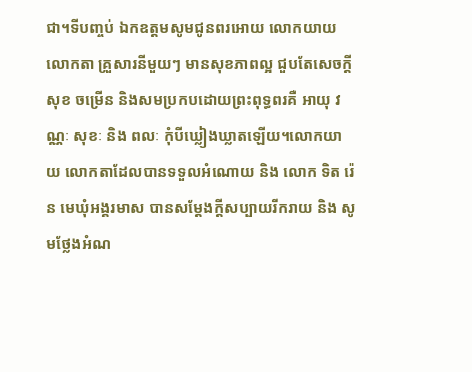ជា។ទីបញ្ចប់ ឯកឧត្តមសូមជូនពរអោយ លោកយាយ លោកតា គ្រួសារនីមួយៗ មានសុខភាពល្អ ជួបតែសេចក្តី សុខ ចម្រើន និងសមប្រកបដោយព្រះពុទ្ធពរគឺ អាយុ វណ្ណៈ សុខៈ និង ពលៈ កុំបីឃ្លៀងឃ្លាតឡើយ។លោកយាយ លោកតាដែលបានទទួលអំណោយ និង លោក ទិត រ៉េន មេឃុំអង្គរមាស បានសម្តែងក្តីសប្បាយរីករាយ និង សូមថ្លែងអំណ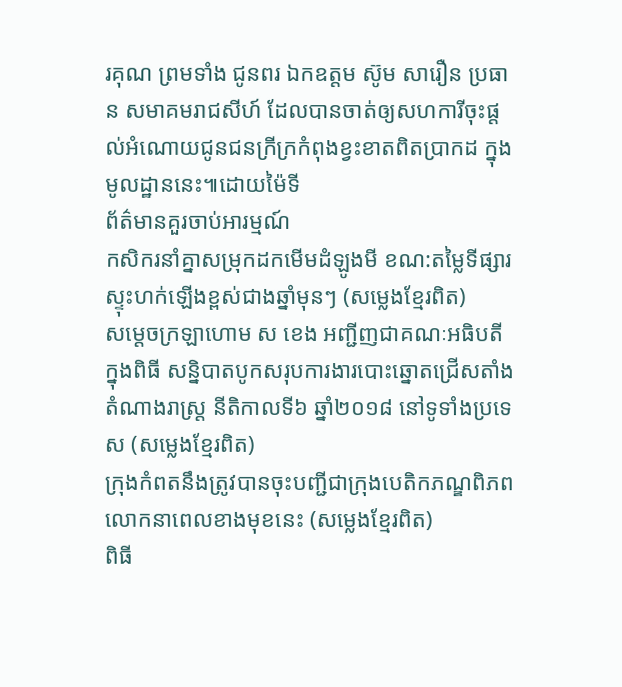រគុណ ព្រមទាំង ជូនពរ ឯកឧត្តម ស៊ូម សារឿន ប្រធាន សមាគមរាជសីហ៍ ដែលបានចាត់ឲ្យសហការីចុះផ្តល់អំណោយជូនជនក្រីក្រកំពុងខ្វះខាតពិតប្រាកដ ក្នុងមូលដ្ឋាននេះ៕ដោយម៉ៃទី
ព័ត៌មានគួរចាប់អារម្មណ៍
កសិករនាំគ្នាសម្រុកដកមើមដំឡូងមី ខណ:តម្លៃទីផ្សារស្ទុះហក់ឡើងខ្ពស់ជាងឆ្នាំមុនៗ (សម្លេងខ្មែរពិត)
សម្តេចក្រឡាហោម ស ខេង អញ្ជីញជាគណៈអធិបតី ក្នុងពិធី សន្និបាតបូកសរុបការងារបោះឆ្នោតជ្រើសតាំងតំណាងរាស្ត្រ នីតិកាលទី៦ ឆ្នាំ២០១៨ នៅទូទាំងប្រទេស (សម្លេងខ្មែរពិត)
ក្រុងកំពតនឹងត្រូវបានចុះបញ្ជីជាក្រុងបេតិកភណ្ឌពិភពលោកនាពេលខាងមុខនេះ (សម្លេងខ្មែរពិត)
ពិធី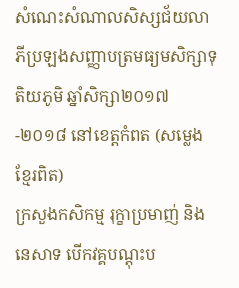សំណេះសំណាលសិស្សជ័យលាភីប្រឡងសញ្ញាបត្រមធ្យមសិក្សាទុតិយភូមិ ឆ្នាំសិក្សា២០១៧-២០១៨ នៅខេត្តកំពត (សម្លេងខ្មែរពិត)
ក្រសួងកសិកម្ម រុក្ខាប្រមាញ់ និងនេសាទ បើកវគ្គបណ្តុះប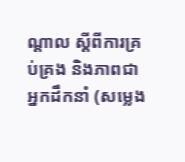ណ្តាល ស្តីពីការគ្រប់គ្រង និងភាពជាអ្នកដឹកនាំ (សម្លេង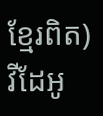ខ្មែរពិត)
វីដែអូ